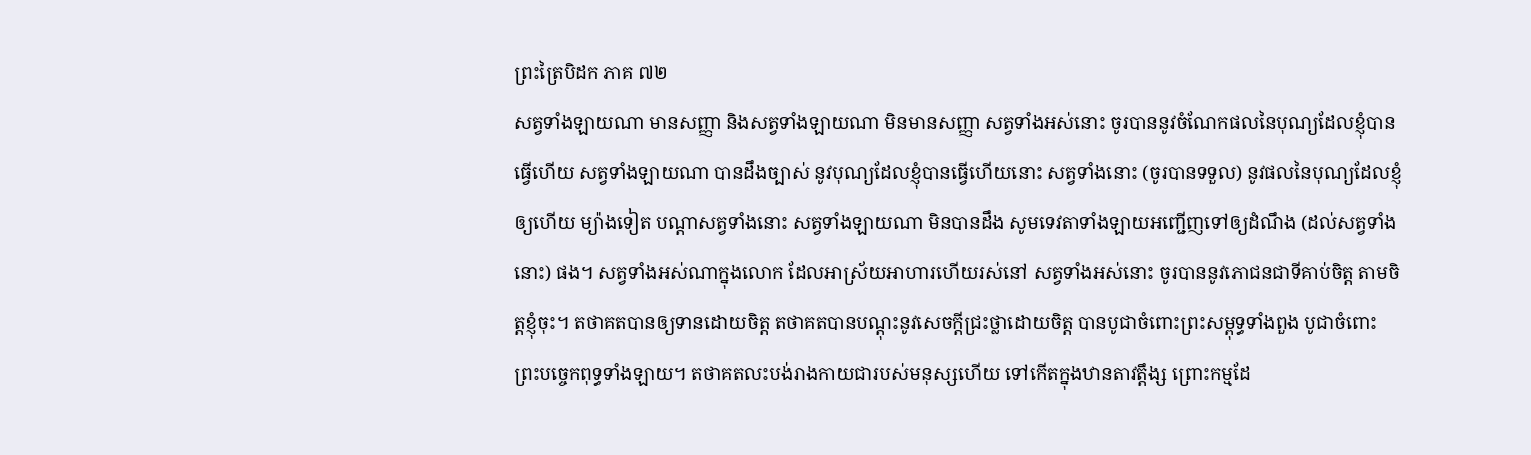ព្រះត្រៃបិដក ភាគ ៧២
សត្វទាំងឡាយណា មានសញ្ញា និងសត្វទាំងឡាយណា មិនមានសញ្ញា សត្វទាំងអស់នោះ ចូរបាននូវចំណែកផលនៃបុណ្យដែលខ្ញុំបានធ្វើហើយ សត្វទាំងឡាយណា បានដឹងច្បាស់ នូវបុណ្យដែលខ្ញុំបានធ្វើហើយនោះ សត្វទាំងនោះ (ចូរបានទទួល) នូវផលនៃបុណ្យដែលខ្ញុំឲ្យហើយ ម្យ៉ាងទៀត បណ្តាសត្វទាំងនោះ សត្វទាំងឡាយណា មិនបានដឹង សូមទេវតាទាំងឡាយអញ្ជើញទៅឲ្យដំណឹង (ដល់សត្វទាំងនោះ) ផង។ សត្វទាំងអស់ណាក្នុងលោក ដែលអាស្រ័យអាហារហើយរស់នៅ សត្វទាំងអស់នោះ ចូរបាននូវភោជនជាទីគាប់ចិត្ត តាមចិត្តខ្ញុំចុះ។ តថាគតបានឲ្យទានដោយចិត្ត តថាគតបានបណ្តុះនូវសេចក្តីជ្រះថ្លាដោយចិត្ត បានបូជាចំពោះព្រះសម្ពុទ្ធទាំងពួង បូជាចំពោះព្រះបច្ចេកពុទ្ធទាំងឡាយ។ តថាគតលះបង់រាងកាយជារបស់មនុស្សហើយ ទៅកើតក្នុងឋានតាវត្តឹង្ស ព្រោះកម្មដែ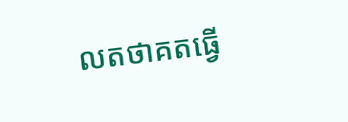លតថាគតធ្វើ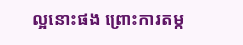ល្អនោះផង ព្រោះការតម្ក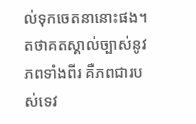ល់ទុកចេតនានោះផង។ តថាគតស្គាល់ច្បាស់នូវភពទាំងពីរ គឺភពជារបស់ទេវ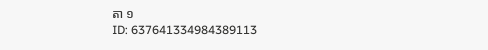តា ១
ID: 637641334984389113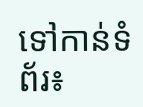ទៅកាន់ទំព័រ៖